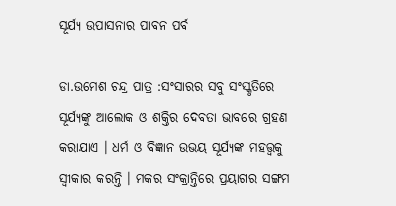ସୂର୍ଯ୍ୟ ଉପାସନାର ପାବନ ପର୍ବ

ଡା.ଉମେଶ ଚନ୍ଦ୍ର ପାତ୍ର :ସଂସାରର ସବୁ ସଂସ୍କୃତିରେ ସୂର୍ଯ୍ୟଙ୍କୁ ଆଲୋକ ଓ ଶକ୍ତିର ଦେବତା ଭାବରେ ଗ୍ରହଣ କରାଯାଏ । ଧର୍ମ ଓ ବିଜ୍ଞାନ ଉଭୟ ସୂର୍ଯ୍ୟଙ୍କ ମହତ୍ତ୍ୱକୁ ସ୍ୱୀକାର କରନ୍ତି । ମକର ସଂକ୍ରାନ୍ତିରେ ପ୍ରୟାଗର ସଙ୍ଗମ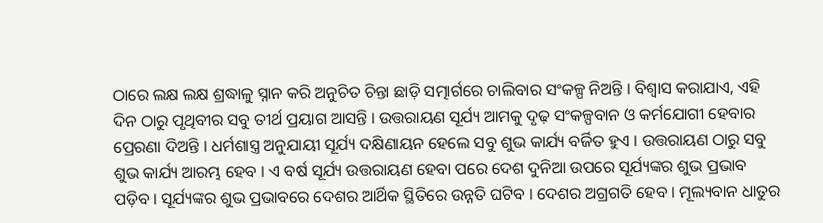ଠାରେ ଲକ୍ଷ ଲକ୍ଷ ଶ୍ରଦ୍ଧାଳୁ ସ୍ନାନ କରି ଅନୁଚିତ ଚିନ୍ତା ଛାଡ଼ି ସତ୍ମାର୍ଗରେ ଚାଲିବାର ସଂକଳ୍ପ ନିଅନ୍ତି । ବିଶ୍ୱାସ କରାଯାଏ, ଏହି ଦିନ ଠାରୁ ପୃଥିବୀର ସବୁ ତୀର୍ଥ ପ୍ରୟାଗ ଆସନ୍ତି । ଉତ୍ତରାୟଣ ସୂର୍ଯ୍ୟ ଆମକୁ ଦୃଢ଼ ସଂକଳ୍ପବାନ ଓ କର୍ମଯୋଗୀ ହେବାର ପ୍ରେରଣା ଦିଅନ୍ତି । ଧର୍ମଶାସ୍ତ୍ର ଅନୁଯାୟୀ ସୂର୍ଯ୍ୟ ଦକ୍ଷିଣାୟନ ହେଲେ ସବୁ ଶୁଭ କାର୍ଯ୍ୟ ବର୍ଜିତ ହୁଏ । ଉତ୍ତରାୟଣ ଠାରୁ ସବୁ ଶୁଭ କାର୍ଯ୍ୟ ଆରମ୍ଭ ହେବ । ଏ ବର୍ଷ ସୂର୍ଯ୍ୟ ଉତ୍ତରାୟଣ ହେବା ପରେ ଦେଶ ଦୁନିଆ ଉପରେ ସୂର୍ଯ୍ୟଙ୍କର ଶୁଭ ପ୍ରଭାବ ପଡ଼ିବ । ସୂର୍ଯ୍ୟଙ୍କର ଶୁଭ ପ୍ରଭାବରେ ଦେଶର ଆର୍ଥିକ ସ୍ଥିତିରେ ଉନ୍ନତି ଘଟିବ । ଦେଶର ଅଗ୍ରଗତି ହେବ । ମୂଲ୍ୟବାନ ଧାତୁର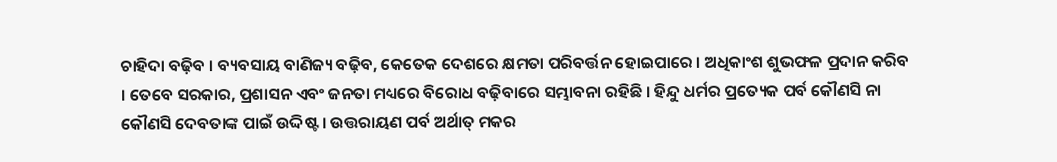ଚାହିଦା ବଢ଼ିବ । ବ୍ୟବସାୟ ବାଣିଜ୍ୟ ବଢ଼ିବ, କେତେକ ଦେଶରେ କ୍ଷମତା ପରିବର୍ତ୍ତନ ହୋଇପାରେ । ଅଧିକାଂଶ ଶୁଭଫଳ ପ୍ରଦାନ କରିବ । ତେବେ ସରକାର, ପ୍ରଶାସନ ଏବଂ ଜନତା ମଧ୍ୟରେ ବିରୋଧ ବଢ଼ିବାରେ ସମ୍ଭାବନା ରହିଛି । ହିନ୍ଦୁ ଧର୍ମର ପ୍ରତ୍ୟେକ ପର୍ବ କୌଣସି ନା କୌଣସି ଦେବତାଙ୍କ ପାଇଁ ଉଦ୍ଦିଷ୍ଟ । ଉତ୍ତରାୟଣ ପର୍ବ ଅର୍ଥାତ୍ ମକର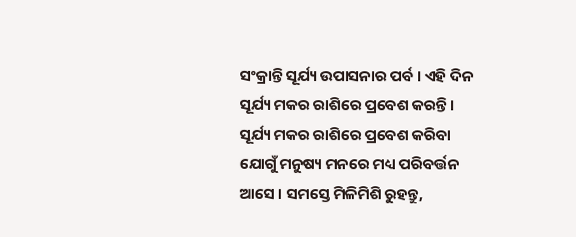ସଂକ୍ରାନ୍ତି ସୂର୍ଯ୍ୟ ଉପାସନାର ପର୍ବ । ଏହି ଦିନ ସୂର୍ଯ୍ୟ ମକର ରାଶିରେ ପ୍ରବେଶ କରନ୍ତି । ସୂର୍ଯ୍ୟ ମକର ରାଶିରେ ପ୍ରବେଶ କରିବା ଯୋଗୁଁ ମନୁଷ୍ୟ ମନରେ ମଧ୍ୟ ପରିବର୍ତ୍ତନ ଆସେ । ସମସ୍ତେ ମିଳିମିଶି ରୁହନ୍ତୁ,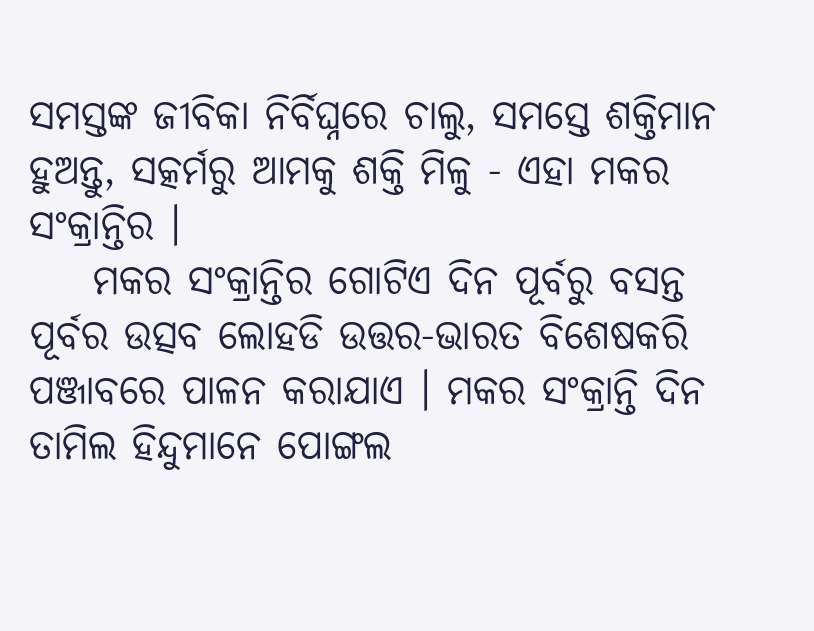ସମସ୍ତଙ୍କ ଜୀବିକା ନିର୍ବିଘ୍ନରେ ଚାଲୁ, ସମସ୍ତେ ଶକ୍ତିମାନ ହୁଅନ୍ତୁ, ସତ୍କର୍ମରୁ ଆମକୁ ଶକ୍ତି ମିଳୁ - ଏହା ମକର ସଂକ୍ରାନ୍ତିର ।
    ମକର ସଂକ୍ରାନ୍ତିର ଗୋଟିଏ ଦିନ ପୂର୍ବରୁ ବସନ୍ତ ପୂର୍ବର ଉତ୍ସବ ଲୋହଡି ଉତ୍ତର-ଭାରତ ବିଶେଷକରି ପଞ୍ଜାବରେ ପାଳନ କରାଯାଏ । ମକର ସଂକ୍ରାନ୍ତି ଦିନ ତାମିଲ ହିନ୍ଦୁମାନେ ପୋଙ୍ଗଲ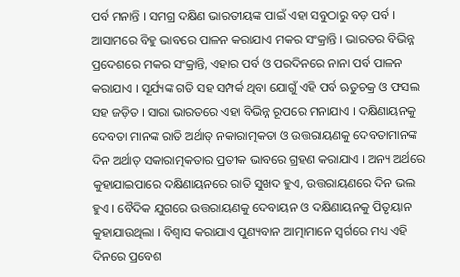ପର୍ବ ମନାନ୍ତି । ସମଗ୍ର ଦକ୍ଷିଣ ଭାରତୀୟଙ୍କ ପାଇଁ ଏହା ସବୁଠାରୁ ବଡ଼ ପର୍ବ । ଆସାମରେ ବିହୁ ଭାବରେ ପାଳନ କରାଯାଏ ମକର ସଂକ୍ରାନ୍ତି । ଭାରତର ବିଭିନ୍ନ ପ୍ରଦେଶରେ ମକର ସଂକ୍ରାନ୍ତି, ଏହାର ପର୍ବ ଓ ପରଦିନରେ ନାନା ପର୍ବ ପାଳନ କରାଯାଏ । ସୂର୍ଯ୍ୟଙ୍କ ଗତି ସହ ସମ୍ପର୍କ ଥିବା ଯୋଗୁଁ ଏହି ପର୍ବ ଋତୁଚକ୍ର ଓ ଫସଲ ସହ ଜଡ଼ିତ । ସାରା ଭାରତରେ ଏହା ବିଭିନ୍ନ ରୂପରେ ମନାଯାଏ । ଦକ୍ଷିଣାୟନକୁ ଦେବତା ମାନଙ୍କ ରାତି ଅର୍ଥାତ୍ ନକାରାତ୍ମକତା ଓ ଉତ୍ତରାୟଣକୁ ଦେବତାମାନଙ୍କ ଦିନ ଅର୍ଥାତ୍ ସକାରାତ୍ମକତାର ପ୍ରତୀକ ଭାବରେ ଗ୍ରହଣ କରାଯାଏ । ଅନ୍ୟ ଅର୍ଥରେ କୁହାଯାଇପାରେ ଦକ୍ଷିଣାୟନରେ ରାତି ସୁଖଦ ହୁଏ, ଉତ୍ତରାୟଣରେ ଦିନ ଭଲ ହୁଏ । ବୈଦିକ ଯୁଗରେ ଉତ୍ତରାୟଣକୁ ଦେବାୟନ ଓ ଦକ୍ଷିଣାୟନକୁ ପିତୃୟାନ କୁହାଯାଉଥିଲା । ବିଶ୍ୱାସ କରାଯାଏ ପୁଣ୍ୟବାନ ଆତ୍ମାମାନେ ସ୍ୱର୍ଗରେ ମଧ୍ୟ ଏହି ଦିନରେ ପ୍ରବେଶ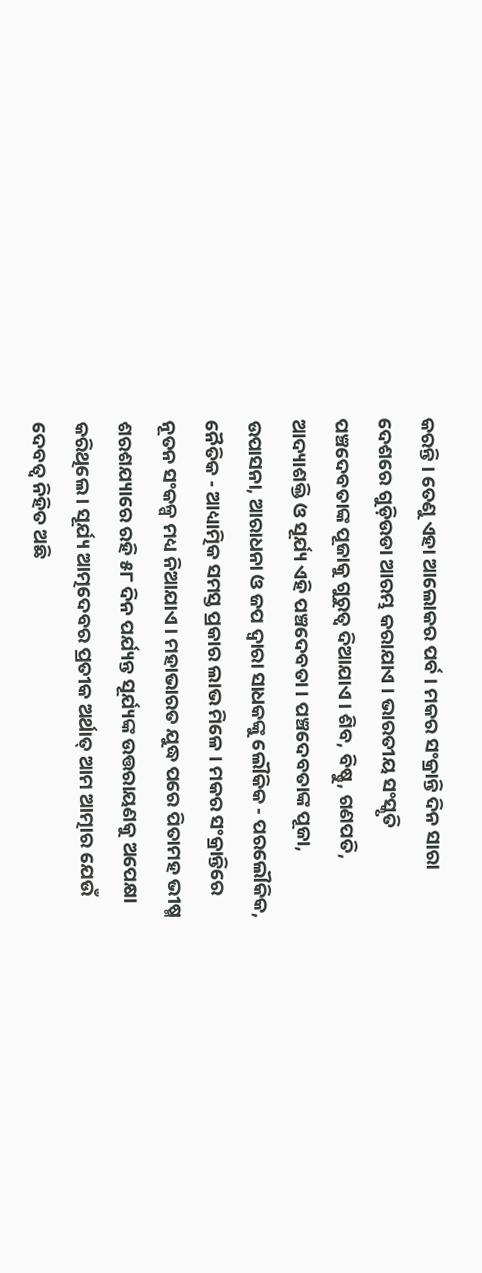କରନ୍ତି । ତେଣୁ ଏହା ଆଲୋକର ପର୍ବ । ମକର ସଂକ୍ରାନ୍ତି ଦିନ ସାରା ଦେଶରେ ଗୁଡ଼ିଉଡା ଆରମ୍ଭ କରାଯାଏ । ଭାରତୀୟ ସଂସ୍କୃତି ପଞ୍ଚଦେବତାଙ୍କ ପୂଜାକୁ ଗୁରୁତ୍ୱ ଦିଆଯାଏ । ଶିବ, ବିଷ୍ଣୁ, ଗଣପତି, ଆଦ୍ୟାଶକ୍ତି ଓ ସୂର୍ଯ୍ୟ ଏହି ପଞ୍ଚଦେବତା । ପଞ୍ଚଦେବତାଙ୍କ ପୂଜା, ଉପାସନା, ଆରାଧନା ଓ ଜପ ଦ୍ୱାରା ସାଧକଙ୍କୁ ଲୌକିକ - ପରଲୌକିକ, ନୈତିକ - ଆଧ୍ୟାତ୍ମିକ ସମସ୍ତ ପ୍ରକାର ଲାଭ ମିଳେ । ମକର ସଂକ୍ରାନ୍ତିରେ ନୂତନ ସଂକଳ୍ପ ମଧ୍ୟ ନିଆଯାଏ । ମହାଭାରତ ଯୁଦ୍ଧ ପରେ ପିତାମହ ଭୀଷ୍ମ ଶରଶଯ୍ୟାରେ ରହି ୫୮ ଦିନ ପର୍ଯ୍ୟନ୍ତ ସୂର୍ଯ୍ୟଙ୍କ ଉତ୍ତରାୟଣକୁ ଅପେକ୍ଷା କରିଥିଲେ । ସୂର୍ଯ୍ୟ ଆତ୍ମଦେବର ପ୍ରତୀକ ଅର୍ଥାତ୍ ଆମ ଆତ୍ମାର ଯେଉଁ ଦେବତ୍ୱ ନିହିତ ଅଛି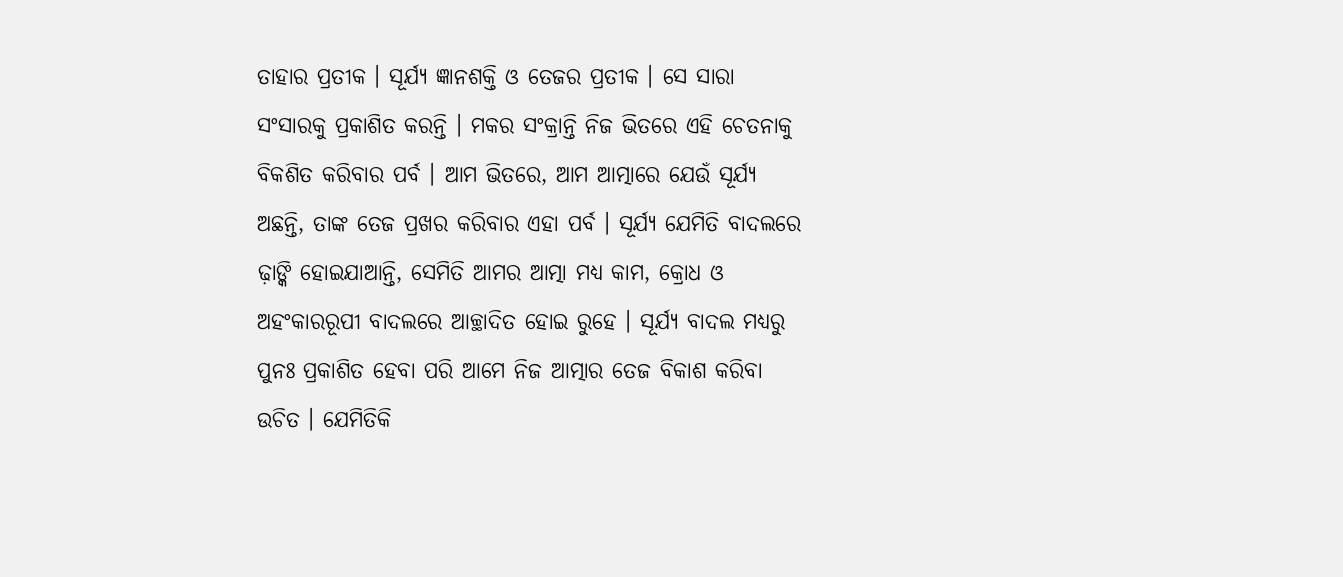ତାହାର ପ୍ରତୀକ । ସୂର୍ଯ୍ୟ ଜ୍ଞାନଶକ୍ତି ଓ ତେଜର ପ୍ରତୀକ । ସେ ସାରା ସଂସାରକୁ ପ୍ରକାଶିତ କରନ୍ତି । ମକର ସଂକ୍ରାନ୍ତି ନିଜ ଭିତରେ ଏହି ଚେତନାକୁ ବିକଶିତ କରିବାର ପର୍ବ । ଆମ ଭିତରେ, ଆମ ଆତ୍ମାରେ ଯେଉଁ ସୂର୍ଯ୍ୟ ଅଛନ୍ତି, ତାଙ୍କ ତେଜ ପ୍ରଖର କରିବାର ଏହା ପର୍ବ । ସୂର୍ଯ୍ୟ ଯେମିତି ବାଦଲରେ ଢ଼ାଙ୍କି ହୋଇଯାଆନ୍ତି, ସେମିତି ଆମର ଆତ୍ମା ମଧ୍ୟ କାମ, କ୍ରୋଧ ଓ ଅହଂକାରରୂପୀ ବାଦଲରେ ଆଚ୍ଛାଦିତ ହୋଇ ରୁହେ । ସୂର୍ଯ୍ୟ ବାଦଲ ମଧ୍ୟରୁ ପୁନଃ ପ୍ରକାଶିତ ହେବା ପରି ଆମେ ନିଜ ଆତ୍ମାର ତେଜ ବିକାଶ କରିବା ଉଚିତ । ଯେମିତିକି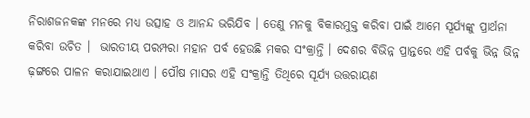ନିରାଶଜନକଙ୍କ ମନରେ ମଧ୍ୟ ଉତ୍ସାହ ଓ ଆନନ୍ଦ ଭରିଯିବ । ତେଣୁ ମନକୁ ବିକାରମୁକ୍ତ କରିବା ପାଇଁ ଆମେ ସୂର୍ଯ୍ୟଙ୍କୁ ପ୍ରାର୍ଥନା କରିବା ଉଚିତ ।  ଭାରତୀୟ ପରମ୍ପରା ମହାନ ପର୍ବ ହେଉଛି ମକର ସଂକ୍ରାନ୍ତି । ଦେଶର ବିଭିନ୍ନ ପ୍ରାନ୍ତରେ ଏହି ପର୍ବକୁ ଭିନ୍ନ ଭିନ୍ନ ଢ଼ଙ୍ଗରେ ପାଳନ କରାଯାଇଥାଏ । ପୌଷ ମାସର ଏହି ସଂକ୍ରାନ୍ତି ତିଥିରେ ସୂର୍ଯ୍ୟ ଉତ୍ତରାୟଣ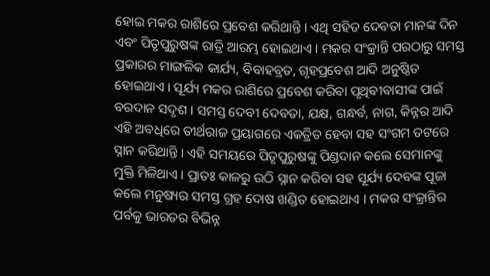ହୋଇ ମକର ରାଶିରେ ପ୍ରବେଶ କରିଥାନ୍ତି । ଏଥି ସହିତ ଦେବତା ମାନଙ୍କ ଦିନ ଏବଂ ପିତୃପୁରୁଷଙ୍କ ରାତ୍ରି ଆରମ୍ଭ ହୋଇଥାଏ । ମକର ସଂକ୍ରାନ୍ତି ପରଠାରୁ ସମସ୍ତ ପ୍ରକାରର ମାଙ୍ଗଳିକ କାର୍ଯ୍ୟ, ବିବାହବ୍ରତ, ଗୃହପ୍ରବେଶ ଆଦି ଅନୁଷ୍ଠିତ ହୋଇଥାଏ । ସୂର୍ଯ୍ୟ ମକର ରାଶିରେ ପ୍ରବେଶ କରିବା ପୃଥିବୀବାସୀଙ୍କ ପାଇଁ ବରଦାନ ସଦୃଶ । ସମସ୍ତ ଦେବୀ ଦେବତା, ଯକ୍ଷ, ଗନ୍ଧର୍ବ, ନାଗ, କିନ୍ନର ଆଦି ଏହି ଅବଧିରେ ତୀର୍ଥରାଜ ପ୍ରୟାଗରେ ଏକତ୍ରିତ ହେବା ସହ ସଂଗମ ତଟରେ ସ୍ନାନ କରିଥାନ୍ତି । ଏହି ସମୟରେ ପିତୃପୁରୁଷଙ୍କୁ ପିଣ୍ଡଦାନ କଲେ ସେମାନଙ୍କୁ ମୁକ୍ତି ମିଳିଥାଏ । ପ୍ରାତଃ କାଳରୁ ଉଠି ସ୍ନାନ କରିବା ସହ ସୂର୍ଯ୍ୟ ଦେବଙ୍କ ପୂଜା କଲେ ମନୁଷ୍ୟର ସମସ୍ତ ଗ୍ରହ ଦୋଷ ଖଣ୍ଡିତ ହୋଇଥାଏ । ମକର ସଂକ୍ରାନ୍ତିର ପର୍ବକୁ ଭାରତର ବିଭିନ୍ନ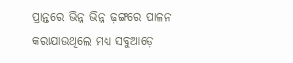ପ୍ରାନ୍ତରେ ଭିନ୍ନ ଭିନ୍ନ ଢ଼ଙ୍ଗରେ ପାଳନ କରାଯାଉଥିଲେ ମଧ୍ୟ ସବୁଆଡ଼େ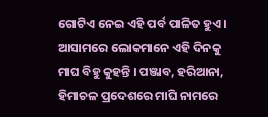ଗୋଟିଏ ନେଇ ଏହି ପର୍ବ ପାଳିତ ହୁଏ । ଆସାମରେ ଲୋକମାନେ ଏହି ଦିନକୁ ମାଘ ବିହୁ କୁହନ୍ତି । ପଞ୍ଜାବ, ହରିଆନା, ହିମାଚଳ ପ୍ରଦେଶରେ ମାଘି ନାମରେ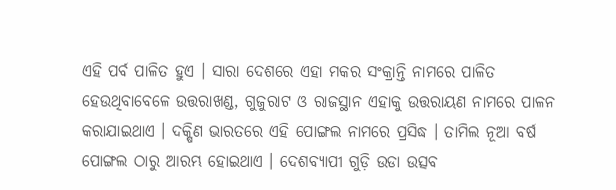ଏହି ପର୍ବ ପାଳିତ ହୁଏ । ସାରା ଦେଶରେ ଏହା ମକର ସଂକ୍ରାନ୍ତି ନାମରେ ପାଳିତ ହେଉଥିବାବେଳେ ଉତ୍ତରାଖଣ୍ଡ, ଗୁଜୁରାଟ ଓ ରାଜସ୍ଥାନ ଏହାକୁ ଉତ୍ତରାୟଣ ନାମରେ ପାଳନ କରାଯାଇଥାଏ । ଦକ୍ଷିଣ ଭାରତରେ ଏହି ପୋଙ୍ଗଲ ନାମରେ ପ୍ରସିଦ୍ଧ । ତାମିଲ ନୂଆ ବର୍ଷ ପୋଙ୍ଗଲ ଠାରୁ ଆରମ୍ଭ ହୋଇଥାଏ । ଦେଶବ୍ୟାପୀ ଗୁଡ଼ି ଉଡା ଉତ୍ସବ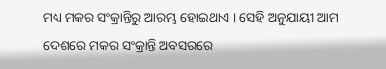ମଧ୍ୟ ମକର ସଂକ୍ରାନ୍ତିରୁ ଆରମ୍ଭ ହୋଇଥାଏ । ସେହି ଅନୁଯାୟୀ ଆମ ଦେଶରେ ମକର ସଂକ୍ରାନ୍ତି ଅବସରରେ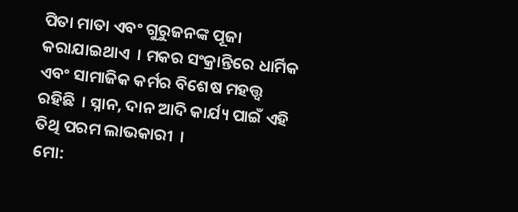ପିତା ମାତା ଏବଂ ଗୁରୁଜନଙ୍କ ପୂଜା କରାଯାଇଥାଏ  । ମକର ସଂକ୍ରାନ୍ତିରେ ଧାର୍ମିକ ଏବଂ ସାମାଜିକ କର୍ମର ବିଶେଷ ମହତ୍ତ୍ୱ ରହିଛି  । ସ୍ନାନ, ଦାନ ଆଦି କାର୍ଯ୍ୟ ପାଇଁ ଏହି ତିଥି ପରମ ଲାଭକାରୀ  ।
ମୋ: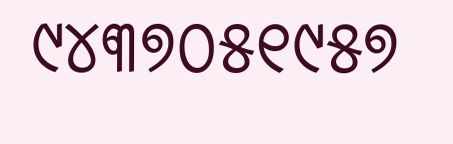୯୪୩୭୦୫୧୯୫୭